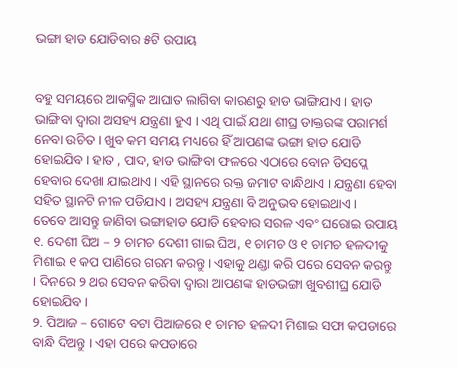ଭଙ୍ଗା ହାଡ ଯୋଡିବାର ୫ଟି ଉପାୟ


ବହୁ ସମୟରେ ଆକସ୍ମିକ ଆଘାତ ଲାଗିବା କାରଣରୁ ହାଡ ଭାଙ୍ଗିଯାଏ । ହାତ ଭାଙ୍ଗିବା ଦ୍ୱାରା ଅସହ୍ୟ ଯନ୍ତ୍ରଣା ହୁଏ । ଏଥି ପାଇଁ ଯଥା ଶୀଘ୍ର ଡାକ୍ତରଙ୍କ ପରାମର୍ଶ ନେବା ଉଚିତ । ଖୁବ କମ ସମୟ ମଧ୍ୟରେ ହିଁ ଆପଣଙ୍କ ଭଙ୍ଗା ହାଡ ଯୋଡି ହୋଇଯିବ । ହାତ , ପାଦ, ହାଡ ଭାଙ୍ଗିବା ଫଳରେ ଏଠାରେ ବୋନ ଡିସପ୍ଲେ ହେବାର ଦେଖା ଯାଇଥାଏ । ଏହି ସ୍ଥାନରେ ରକ୍ତ ଜମାଟ ବାନ୍ଧିଥାଏ । ଯନ୍ତ୍ରଣା ହେବା ସହିତ ସ୍ଥାନଟି ନୀଳ ପଡିଯାଏ । ଅସହ୍ୟ ଯନ୍ତ୍ରଣା ବି ଅନୁଭବ ହୋଇଥାଏ ।
ତେବେ ଆସନ୍ତୁ ଜାଣିବା ଭଙ୍ଗାହାଡ ଯୋଡି ହେବାର ସରଳ ଏବଂ ଘରୋଇ ଉପାୟ
୧. ଦେଶୀ ଘିଅ – ୨ ଚାମଚ ଦେଶୀ ଗାଇ ଘିଅ, ୧ ଚାମଚ ଓ ୧ ଚାମଚ ହଳଦୀକୁ ମିଶାଇ ୧ କପ ପାଣିରେ ଗରମ କରନ୍ତୁ । ଏହାକୁ ଥଣ୍ଡା କରି ପରେ ସେବନ କରନ୍ତୁ । ଦିନରେ ୨ ଥର ସେବନ କରିବା ଦ୍ୱାରା ଆପଣଙ୍କ ହାଡଭଙ୍ଗା ଖୁବଶୀଘ୍ର ଯୋଡି ହୋଇଯିବ ।
୨. ପିଆଜ – ଗୋଟେ ବଟା ପିଆଜରେ ୧ ଚାମଚ ହଳଦୀ ମିଶାଇ ସଫା କପଡାରେ ବାନ୍ଧି ଦିଅନ୍ତୁ । ଏହା ପରେ କପଡାରେ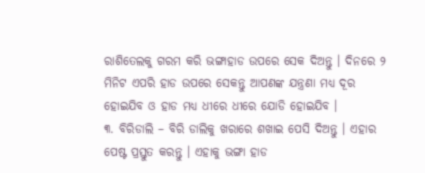ରାଶିତେଲକୁ ଗରମ କରି ଭଙ୍ଗାହାଡ ଉପରେ ସେକ ଦିଅନ୍ତୁ । ଦିନରେ ୨ ମିନିଟ ଏପରି ହାଡ ଉପରେ ସେକନ୍ତୁ ଆପଣଙ୍କ ଯନ୍ତ୍ରଣା ମଧ୍ୟ ଦୂର ହୋଇଯିବ ଓ ହାଡ ମଧ୍ୟ ଧୀରେ ଧୀରେ ଯୋଡି ହୋଇଯିବ ।
୩. ବିରିଡାଲି – ବିରି ଡାଲିକୁ ଖରାରେ ଶଖାଇ ପେସି ଦିଅନ୍ତୁ । ଏହାର ପେଷ୍ଟ ପ୍ରସ୍ତୁତ କରନ୍ତୁ । ଏହାକୁ ଭଙ୍ଗା ହାଡ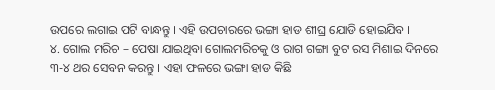ଉପରେ ଲଗାଇ ପଟି ବାନ୍ଧନ୍ତୁ । ଏହି ଉପଚାରରେ ଭଙ୍ଗା ହାଡ ଶୀଘ୍ର ଯୋଡି ହୋଇଯିବ ।
୪. ଗୋଲ ମରିଚ – ପେଷା ଯାଇଥିବା ଗୋଲମରିଚକୁ ଓ ରାଗ ଗଙ୍ଗା ବୁଟ ରସ ମିଶାଇ ଦିନରେ ୩-୪ ଥର ସେବନ କରନ୍ତୁ । ଏହା ଫଳରେ ଭଙ୍ଗା ହାଡ କିଛି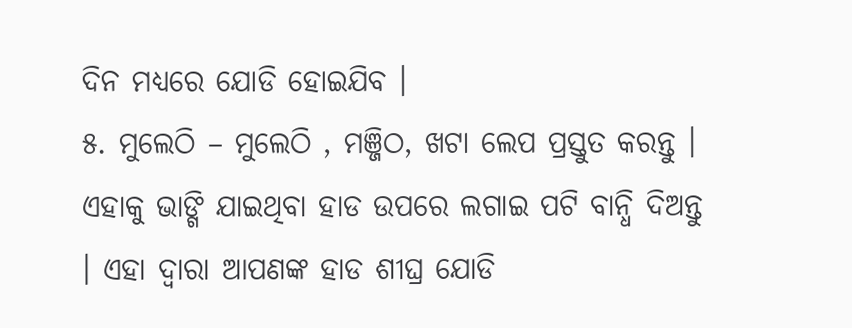ଦିନ ମଧ୍ୟରେ ଯୋଡି ହୋଇଯିବ ।
୫. ମୁଲେଠି – ମୁଲେଠି , ମଞ୍ଜିଠ, ଖଟା ଲେପ ପ୍ରସ୍ତୁତ କରନ୍ତୁ । ଏହାକୁ ଭାଙ୍ଗି ଯାଇଥିବା ହାଡ ଉପରେ ଲଗାଇ ପଟି ବାନ୍ଧି ଦିଅନ୍ତୁ । ଏହା ଦ୍ୱାରା ଆପଣଙ୍କ ହାଡ ଶୀଘ୍ର ଯୋଡି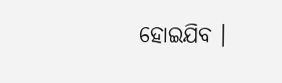ହୋଇଯିବ ।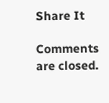Share It

Comments are closed.